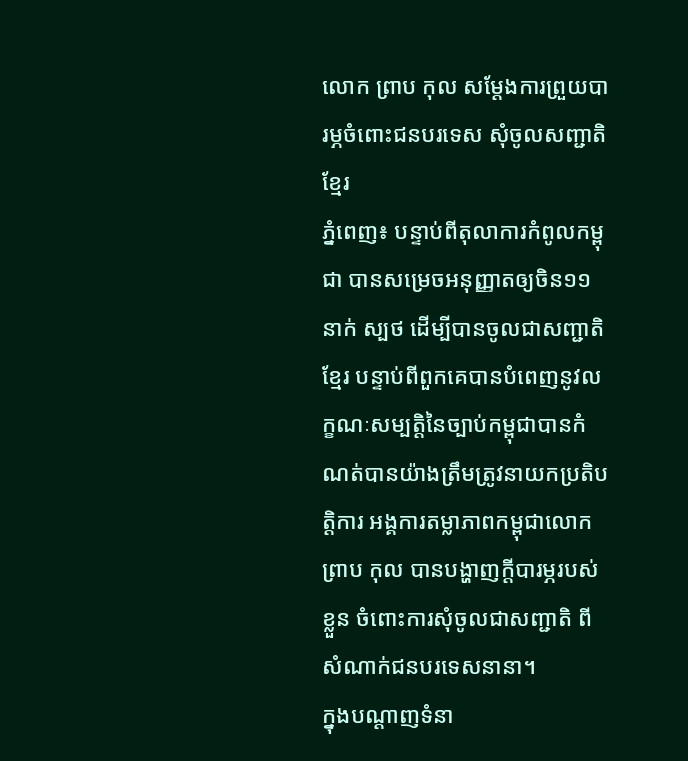លោក ព្រាប កុល សម្តែងការព្រួយបារម្ភចំពោះជនបរទេស សុំចូលសញ្ជាតិខ្មែរ
ភ្នំពេញ៖ បន្ទាប់ពីតុលាការកំពូលកម្ពុជា បានសម្រេចអនុញ្ញាតឲ្យចិន១១នាក់ ស្បថ ដើម្បីបានចូលជាសញ្ជាតិខ្មែរ បន្ទាប់ពីពួកគេបានបំពេញនូវលក្ខណៈសម្បត្តិនៃច្បាប់កម្ពុជាបានកំណត់បានយ៉ាងត្រឹមត្រូវនាយកប្រតិបត្តិការ អង្គការតម្លាភាពកម្ពុជាលោក ព្រាប កុល បានបង្ហាញក្តីបារម្ភរបស់ខ្លួន ចំពោះការសុំចូលជាសញ្ជាតិ ពីសំណាក់ជនបរទេសនានា។
ក្នុងបណ្តាញទំនា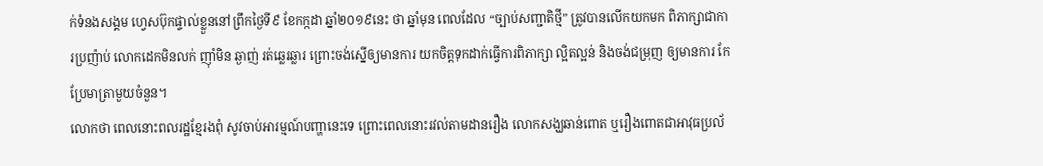ក់ទំនងសង្គម ហ្វេសប៊ុកផ្ទាល់ខ្លួននៅព្រឹកថ្ងៃទី៩ ខែកក្កដា ឆ្នាំ២០១៩នេះ ថា ឆ្នាំមុន ពេលដែល “ច្បាប់សញ្ជាតិថ្មី” ត្រូវបានលើកយកមក ពិភាក្សាជាការប្រញ៉ាប់ លោកដេកមិនលក់ ញ៉ាំមិន ឆ្ងាញ់ រត់ឆ្លេរឆ្លារ ព្រោះចង់ស្នើឲ្យមានការ យកចិត្តទុកដាក់ធ្វើការពិភាក្សា ល្អិតល្អន់ និងចង់ជម្រុញ ឲ្យមានការ កែប្រែមាត្រាមួយចំនួន។
លោកថា ពេលនោះពលរដ្ឋខ្មែរងពុំ សូវចាប់អារម្មណ៍បញ្ហានេះទេ ព្រោះពេលនោះរវល់តាមដានរឿង លោកសង្ឃឆាន់ពោត ឬរឿងពោតជាអាវុធប្រល័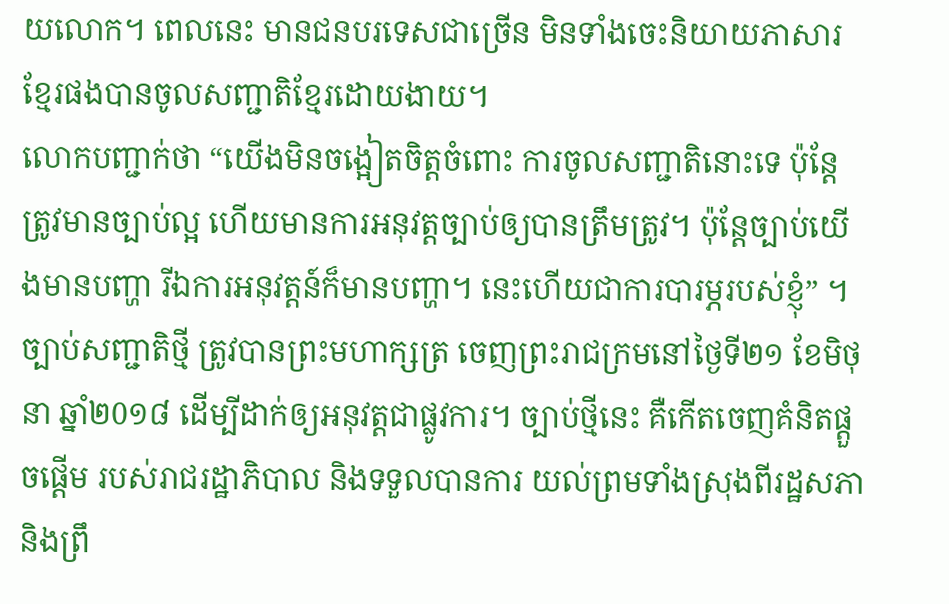យលោក។ ពេលនេះ មានជនបរទេសជាច្រើន មិនទាំងចេះនិយាយភាសារខ្មែរផងបានចូលសញ្ជាតិខ្មែរដោយងាយ។
លោកបញ្ជាក់ថា “យើងមិនចង្អៀតចិត្តចំពោះ ការចូលសញ្ជាតិនោះទេ ប៉ុន្តែត្រូវមានច្បាប់ល្អ ហើយមានការអនុវត្តច្បាប់ឲ្យបានត្រឹមត្រូវ។ ប៉ុន្តែច្បាប់យើងមានបញ្ហា រីឯការអនុវត្តន៍ក៏មានបញ្ហា។ នេះហើយជាការបារម្ភរបស់ខ្ញុំ” ។
ច្បាប់សញ្ជាតិថ្មី ត្រូវបានព្រះមហាក្សត្រ ចេញព្រះរាជក្រមនៅថ្ងៃទី២១ ខែមិថុនា ឆ្នាំ២0១៨ ដើម្បីដាក់ឲ្យអនុវត្តជាផ្លូវការ។ ច្បាប់ថ្មីនេះ គឺកើតចេញគំនិតផ្តួចផ្តើម របស់រាជរដ្ឋាភិបាល និងទទួលបានការ យល់ព្រមទាំងស្រុងពីរដ្ឋសភា និងព្រឹ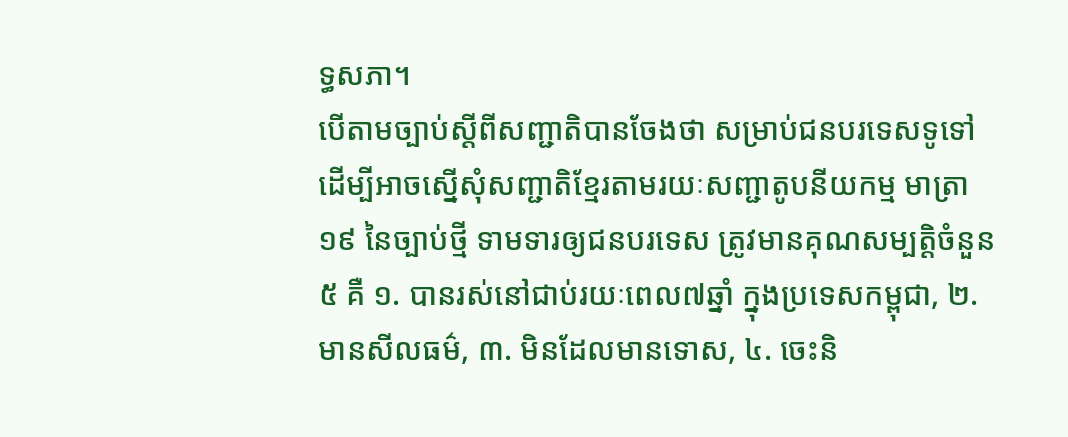ទ្ធសភា។
បើតាមច្បាប់ស្តីពីសញ្ជាតិបានចែងថា សម្រាប់ជនបរទេសទូទៅ ដើម្បីអាចស្នើសុំសញ្ជាតិខ្មែរតាមរយៈសញ្ជាតូបនីយកម្ម មាត្រា១៩ នៃច្បាប់ថ្មី ទាមទារឲ្យជនបរទេស ត្រូវមានគុណសម្បតិ្តចំនួន៥ គឺ ១. បានរស់នៅជាប់រយៈពេល៧ឆ្នាំ ក្នុងប្រទេសកម្ពុជា, ២. មានសីលធម៌, ៣. មិនដែលមានទោស, ៤. ចេះនិ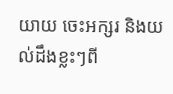យាយ ចេះអក្សរ និងយល់ដឹងខ្លះៗពី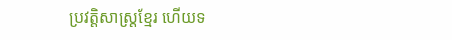ប្រវត្តិសាស្ត្រខ្មែរ ហើយទ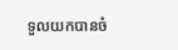ទួលយកបានចំ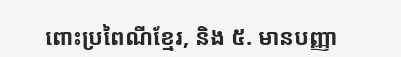ពោះប្រពៃណីខ្មែរ, និង ៥. មានបញ្ញា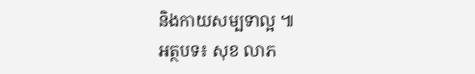និងកាយសម្បទាល្អ ៕
អត្ថបទ៖ សុខ លាភ